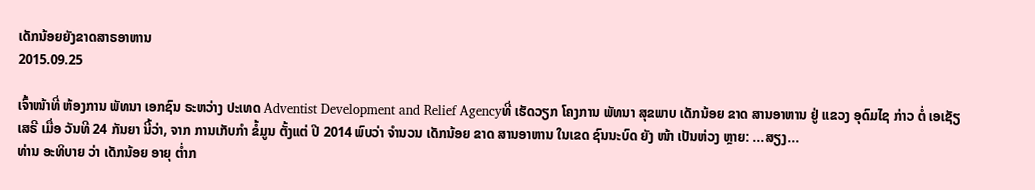ເດັກນ້ອຍຍັງຂາດສາຣອາຫານ
2015.09.25

ເຈົ້າໜ້າທີ່ ຫ້ອງການ ພັທນາ ເອກຊົນ ຣະຫວ່າງ ປະເທດ Adventist Development and Relief Agencyທີ່ ເຮັດວຽກ ໂຄງການ ພັທນາ ສຸຂພາບ ເດັກນ້ອຍ ຂາດ ສານອາຫານ ຢູ່ ແຂວງ ອຸດົມໄຊ ກ່າວ ຕໍ່ ເອເຊັຽ ເສຣີ ເມື່ອ ວັນທີ 24 ກັນຍາ ນີ້ວ່າ, ຈາກ ການເກັບກໍາ ຂໍ້ມູນ ຕັ້ງແຕ່ ປີ 2014 ພົບວ່າ ຈໍານວນ ເດັກນ້ອຍ ຂາດ ສານອາຫານ ໃນເຂດ ຊົນນະບົດ ຍັງ ໜ້າ ເປັນຫ່ວງ ຫຼາຍ: ...ສຽງ...
ທ່ານ ອະທິບາຍ ວ່າ ເດັກນ້ອຍ ອາຍຸ ຕໍ່າກ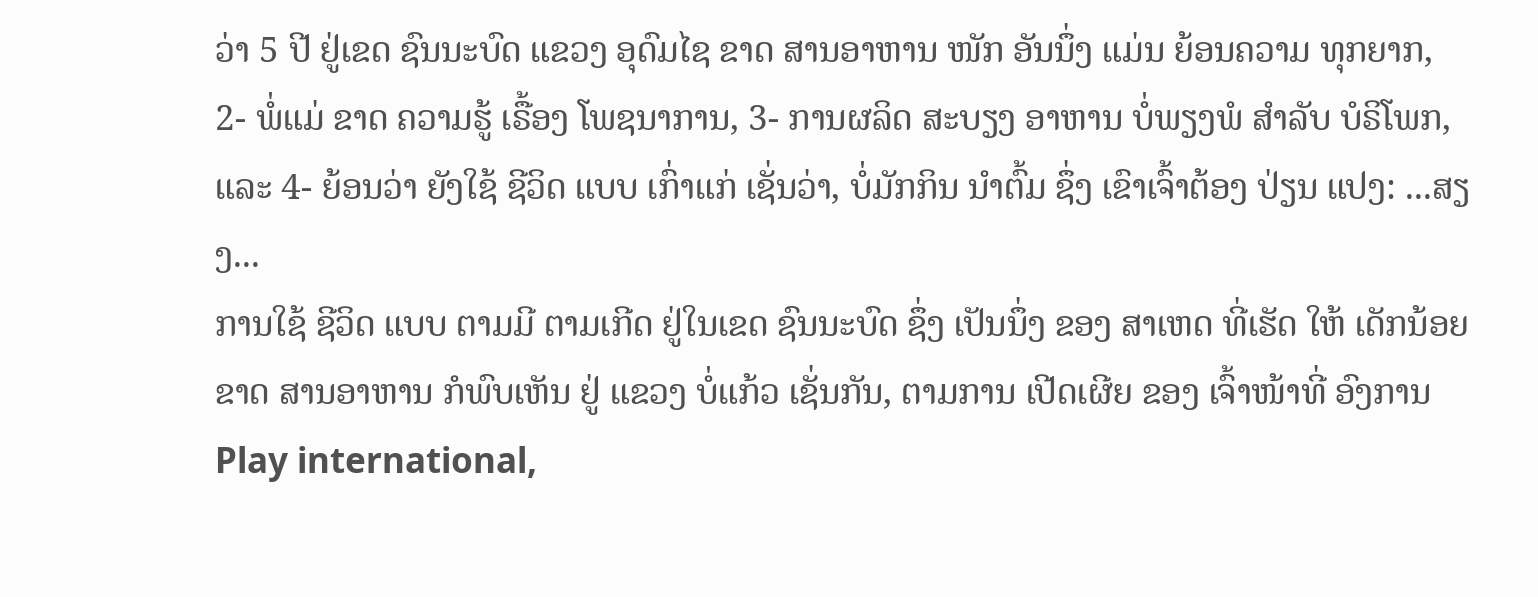ວ່າ 5 ປີ ຢູ່ເຂດ ຊົນນະບົດ ແຂວງ ອຸດົມໄຊ ຂາດ ສານອາຫານ ໜັກ ອັນນຶ່ງ ແມ່ນ ຍ້ອນຄວາມ ທຸກຍາກ, 2- ພໍ່ແມ່ ຂາດ ຄວາມຮູ້ ເຣື້ອງ ໂພຊນາການ, 3- ການຜລິດ ສະບຽງ ອາຫານ ບໍ່ພຽງພໍ ສໍາລັບ ບໍຣິໂພກ, ແລະ 4- ຍ້ອນວ່າ ຍັງໃຊ້ ຊີວິດ ແບບ ເກົ່າແກ່ ເຊັ່ນວ່າ, ບໍ່ມັກກິນ ນໍາຕົ້ມ ຊຶ່ງ ເຂົາເຈົ້າຕ້ອງ ປ່ຽນ ແປງ: ...ສຽງ...
ການໃຊ້ ຊີວິດ ແບບ ຕາມມີ ຕາມເກີດ ຢູ່ໃນເຂດ ຊົນນະບົດ ຊຶ່ງ ເປັນນຶ່ງ ຂອງ ສາເຫດ ທີ່ເຮັດ ໃຫ້ ເດັກນ້ອຍ ຂາດ ສານອາຫານ ກໍພົບເຫັນ ຢູ່ ແຂວງ ບໍ່ແກ້ວ ເຊັ່ນກັນ, ຕາມການ ເປີດເຜີຍ ຂອງ ເຈົ້າໜ້າທີ່ ອົງການ Play international,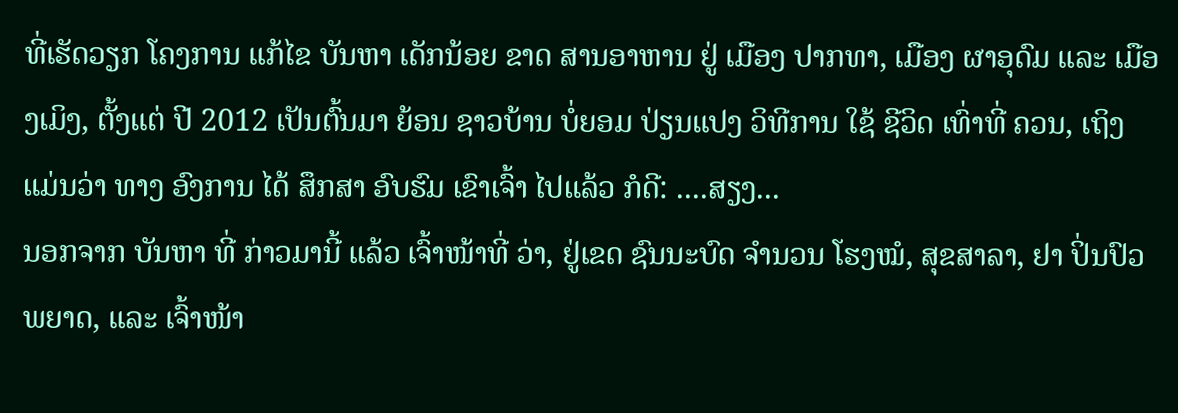ທີ່ເຮັດວຽກ ໂຄງການ ແກ້ໄຂ ບັນຫາ ເດັກນ້ອຍ ຂາດ ສານອາຫານ ຢູ່ ເມືອງ ປາກທາ, ເມືອງ ຜາອຸດົມ ແລະ ເມືອງເມິງ, ຕັ້ງແຕ່ ປີ 2012 ເປັນຕົ້ນມາ ຍ້ອນ ຊາວບ້ານ ບໍ່ຍອມ ປ່ຽນແປງ ວິທີການ ໃຊ້ ຊີວິດ ເທົ່າທີ່ ຄວນ, ເຖິງ ແມ່ນວ່າ ທາງ ອົງການ ໄດ້ ສຶກສາ ອົບຮົມ ເຂົາເຈົ້າ ໄປແລ້ວ ກໍດີ: ....ສຽງ...
ນອກຈາກ ບັນຫາ ທີ່ ກ່າວມານີ້ ແລ້ວ ເຈົ້າໜ້າທີ່ ວ່າ, ຢູ່ເຂດ ຊົນນະບົດ ຈໍານວນ ໂຮງໝໍ, ສຸຂສາລາ, ຢາ ປິ່ນປົວ ພຍາດ, ແລະ ເຈົ້າໜ້າ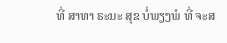ທີ່ ສາທາ ຣະນະ ສຸຂ ບໍ່ພຽງພໍ ທີ່ ຈະສ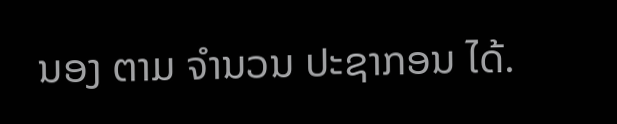ນອງ ຕາມ ຈໍານວນ ປະຊາກອນ ໄດ້.